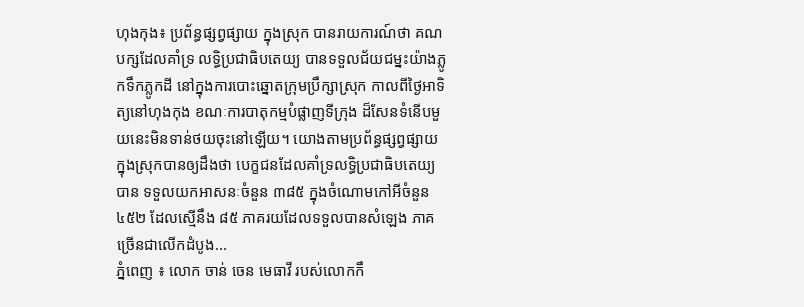ហុងកុង៖ ប្រព័ន្ធផ្សព្វផ្សាយ ក្នុងស្រុក បានរាយការណ៍ថា គណបក្សដែលគាំទ្រ លទ្ធិប្រជាធិបតេយ្យ បានទទួលជ័យជម្នះយ៉ាងភ្លូកទឹកភ្លូកដី នៅក្នុងការបោះឆ្នោតក្រុមប្រឹក្សាស្រុក កាលពីថ្ងៃអាទិត្យនៅហុងកុង ខណៈការបាតុកម្មបំផ្លាញទីក្រុង ដ៏សែនទំនើបមួយនេះមិនទាន់ថយចុះនៅឡើយ។ យោងតាមប្រព័ន្ធផ្សព្វផ្សាយ ក្នុងស្រុកបានឲ្យដឹងថា បេក្ខជនដែលគាំទ្រលទ្ធិប្រជាធិបតេយ្យបាន ទទួលយកអាសនៈចំនួន ៣៨៥ ក្នុងចំណោមកៅអីចំនួន ៤៥២ ដែលស្មើនឹង ៨៥ ភាគរយដែលទទួលបានសំឡេង ភាគច្រើនជាលើកដំបូង...
ភ្នំពេញ ៖ លោក ចាន់ ចេន មេធាវី របស់លោកកឹ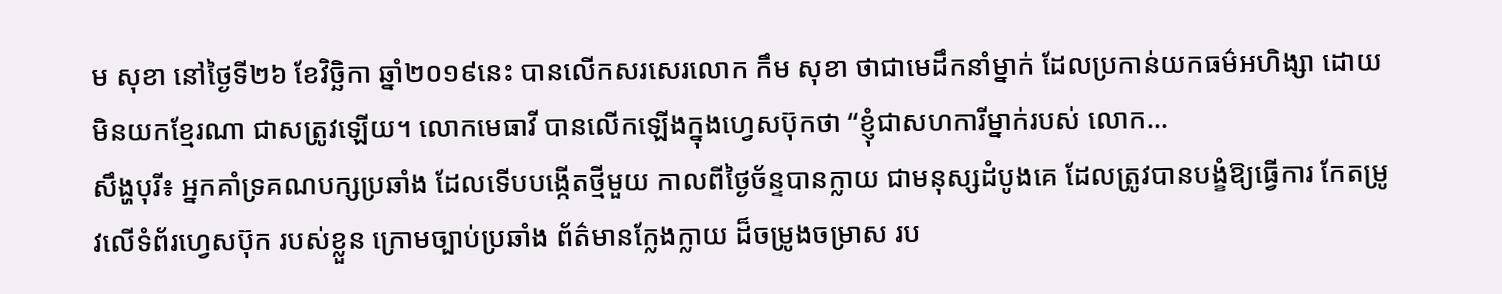ម សុខា នៅថ្ងៃទី២៦ ខែវិច្ឆិកា ឆ្នាំ២០១៩នេះ បានលើកសរសេរលោក កឹម សុខា ថាជាមេដឹកនាំម្នាក់ ដែលប្រកាន់យកធម៌អហិង្សា ដោយមិនយកខ្មែរណា ជាសត្រូវឡើយ។ លោកមេធាវី បានលើកឡើងក្នុងហ្វេសប៊ុកថា “ខ្ញុំជាសហការីម្នាក់របស់ លោក...
សឹង្ហបុរី៖ អ្នកគាំទ្រគណបក្សប្រឆាំង ដែលទើបបង្កើតថ្មីមួយ កាលពីថ្ងៃច័ន្ទបានក្លាយ ជាមនុស្សដំបូងគេ ដែលត្រូវបានបង្ខំឱ្យធ្វើការ កែតម្រូវលើទំព័រហ្វេសប៊ុក របស់ខ្លួន ក្រោមច្បាប់ប្រឆាំង ព័ត៌មានក្លែងក្លាយ ដ៏ចម្រូងចម្រាស រប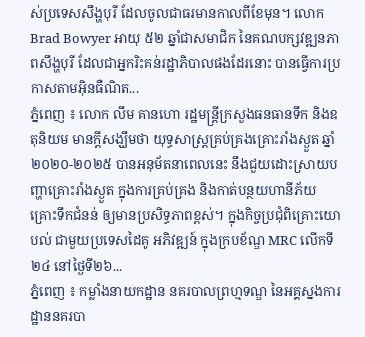ស់ប្រទេសសឹង្ហបុរី ដែលចូលជាធរមានកាលពីខែមុន។ លោក Brad Bowyer អាយុ ៥២ ឆ្នាំជាសមាជិក នៃគណបក្សវឌ្ឍនភាពសឹង្ហបុរី ដែលជាអ្នករិះគន់រដ្ឋាភិបាលផងដែរនោះ បានធ្វើការប្រកាសតាមអ៊ិនធឺណិត...
ភ្នំពេញ ៖ លោក លឹម គានហោ រដ្ឋមន្រ្តីក្រសួងធនធានទឹក និងឧតុនិយម មានក្ដីសង្ឃឹមថា យុទ្ធសាស្រ្តគ្រប់គ្រងគ្រោះរាំងស្ងួត ឆ្នាំ២០២០-២០២៥ បានអនុម័តនាពេលនេះ នឹងជួយដោះស្រាយបញ្ហាគ្រោះរាំងស្ងួត ក្នុងការគ្រប់គ្រង និងកាត់បន្ថយហានីភ័យគ្រោះទឹកជំនន់ ឲ្យមានប្រសិទ្ធភាពខ្ពស់។ ក្នុងកិច្ចប្រជុំពិគ្រោះយោបល់ ជាមួយប្រទេសដៃគូ អភិវឌ្ឍន៍ ក្នុងក្របខ័ណ្ឌ MRC លើកទី២៤ នៅថ្ងៃទី២៦...
ភ្នំពេញ ៖ កម្លាំងនាយកដ្ឋាន នគរបាលព្រហ្មទណ្ឌ នៃអគ្គស្នងការដ្ឋាននគរបា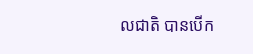លជាតិ បានបើក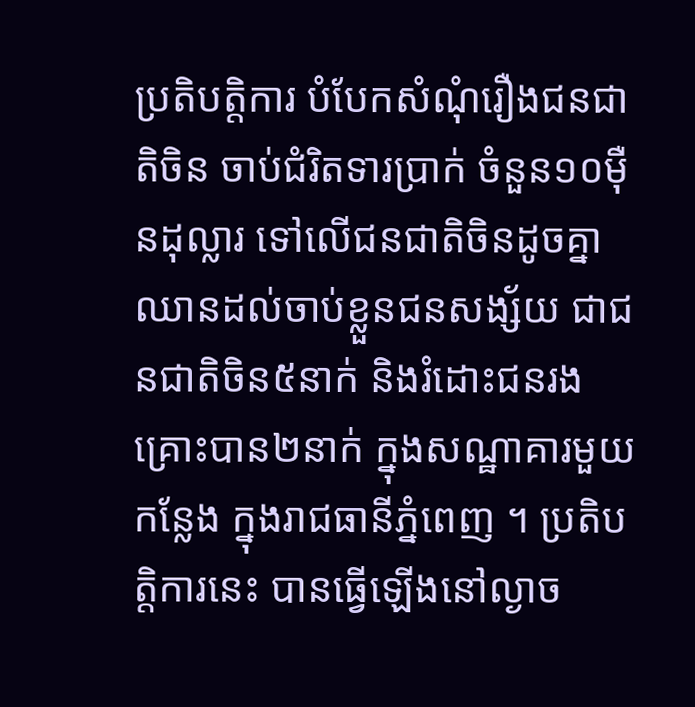ប្រតិបត្តិការ បំបែកសំណុំរឿងជនជាតិចិន ចាប់ជំរិតទារប្រាក់ ចំនួន១០ម៉ឺនដុល្លារ ទៅលើជនជាតិចិនដូចគ្នា ឈានដល់ចាប់ខ្លួនជនសង្ស័យ ជាជនជាតិចិន៥នាក់ និងរំដោះជនរងគ្រោះបាន២នាក់ ក្នុងសណ្ឋាគារមួយកន្លែង ក្នុងរាជធានីភ្នំពេញ ។ ប្រតិបត្តិការនេះ បានធ្វើឡើងនៅល្ងាច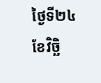ថ្ងៃទី២៤ ខែវិច្ឆិ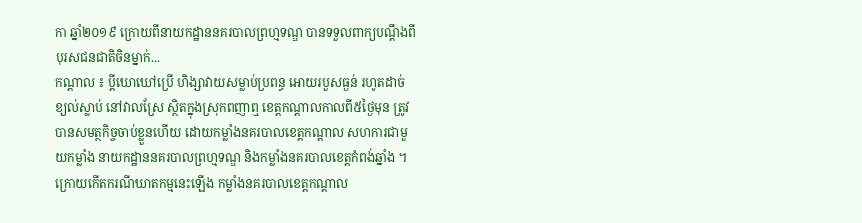កា ឆ្នាំ២០១៩ ក្រោយពីនាយកដ្ឋាននគរបាលព្រហ្មទណ្ឌ បានទទួលពាក្យបណ្តឹងពីបុរសជនជាតិចិនម្នាក់...
កណ្តាល ៖ ប្តីឃោឃៅប្រើ ហិង្សាវាយសម្លាប់ប្រពន្ធ អោយរបួសធ្ងន់ រហូតដាច់ខ្យល់ស្លាប់ នៅវាលស្រែ ស្ថិតក្នុងស្រុកពញាឮ ខេត្តកណ្ដាលកាលពី៥ថ្ងៃមុន ត្រូវបានសមត្ថកិច្ចចាប់ខ្លួនហើយ ដោយកម្លាំងនគរបាលខេត្តកណ្ដាល សហការជាមួយកម្លាំង នាយកដ្ឋាននគរបាលព្រហ្មទណ្ឌ និងកម្លាំងនគរបាលខេត្តកំពង់ឆ្នាំង ។ ក្រោយកើតករណីឃាតកម្មនេះឡើង កម្លាំងនគរបាលខេត្តកណ្ដាល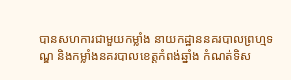បានសហការជាមួយកម្លាំង នាយកដ្ឋាននគរបាលព្រហ្មទណ្ឌ និងកម្លាំងនគរបាលខេត្តកំពង់ឆ្នាំង កំណត់ទិស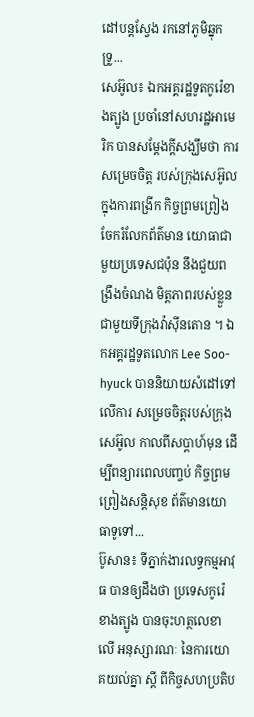ដៅបន្តស្វែង រកនៅភូមិឆ្នុកទ្រូ...
សេអ៊ូល៖ ឯកអគ្គរដ្ឋទូតកូរ៉េខាងត្បូង ប្រចាំនៅសហរដ្ឋអាមេរិក បានសម្តែងក្តីសង្ឃឹមថា ការសម្រេចចិត្ត របស់ក្រុងសេអ៊ូល ក្នុងការពង្រីក កិច្ចព្រមព្រៀងចែករំលែកព័ត៌មាន យោធាជាមួយប្រទេសជប៉ុន នឹងជួយពង្រឹងចំណង មិត្តភាពរបស់ខ្លួន ជាមួយទីក្រុងវ៉ាស៊ីនតោន ។ ឯកអគ្គរដ្ឋទូតលោក Lee Soo-hyuck បាននិយាយសំដៅទៅលើការ សម្រេចចិត្តរបស់ក្រុងសេអ៊ូល កាលពីសប្តាហ៍មុន ដើម្បីពន្យារពេលបញ្ចប់ កិច្ចព្រមព្រៀងសន្តិសុខ ព័ត៌មានយោធាទូទៅ...
ប៊ូសាន៖ ទីភ្នាក់ងារលទ្ធកម្មអាវុធ បានឲ្យដឹងថា ប្រទេសកូរ៉េខាងត្បូង បានចុះហត្ថលេខាលើ អនុស្សារណៈ នៃការយោគយល់គ្នា ស្តី ពីកិច្ចសហប្រតិប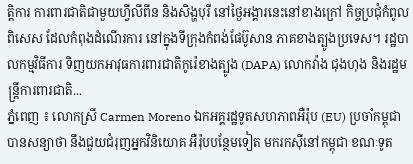ត្តិការ ការពារជាតិជាមួយហ្វីលីពីន និងសិង្ហបុរី នៅថ្ងៃអង្គារនេះនៅខាងក្រៅ កិច្ចប្រជុំកំពូលពិសេស ដែលកំពុងដំណើរការ នៅក្នុងទីក្រុងកំពង់ផែប៊ូសាន ភាគខាងត្បូងប្រទេស។ រដ្ឋបាលកម្មវិធីការ ទិញយកអាវុធការពារជាតិកូរ៉េខាងត្បូង (DAPA) លោកវ៉ាង ជុងហុង និងរដ្ឋមន្ត្រីការពារជាតិ...
ភ្នំពេញ ៖ លោកស្រី Carmen Moreno ឯកអគ្គរដ្ឋទូតសហភាពអឺរ៉ុប (EU) ប្រចាំកម្ពុជា បានសន្យាថា នឹងជួយជំរុញអ្នកវិនិយោគ អឺរ៉ុបបន្ថែមទៀត មករកស៊ីនៅកម្ពុជា ខណៈទូត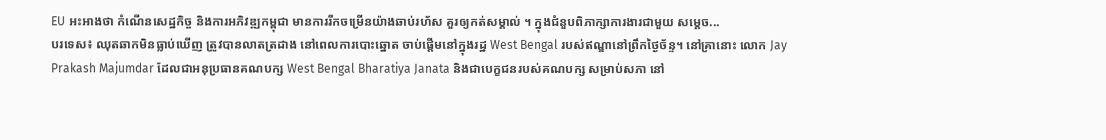EU អះអាងថា កំណើនសេដ្ឋកិច្ច និងការអភិវឌ្ឍកម្ពុជា មានការរីកចម្រើនយ៉ាងឆាប់រហ័ស គួរឲ្យកត់សម្គាល់ ។ ក្នុងជំនួបពិភាក្សាការងារជាមួយ សម្តេច...
បរទេស៖ ឈុតឆាកមិនធ្លាប់ឃើញ ត្រូវបានលាតត្រដាង នៅពេលការបោះឆ្នោត ចាប់ផ្តើមនៅក្នុងរដ្ឋ West Bengal របស់ឥណ្ឌានៅព្រឹកថ្ងៃច័ន្ទ។ នៅគ្រានោះ លោក Jay Prakash Majumdar ដែលជាអនុប្រធានគណបក្ស West Bengal Bharatiya Janata និងជាបេក្ខជនរបស់គណបក្ស សម្រាប់សភា នៅ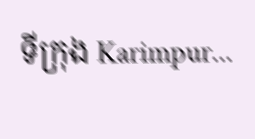ទីក្រុង Karimpur...